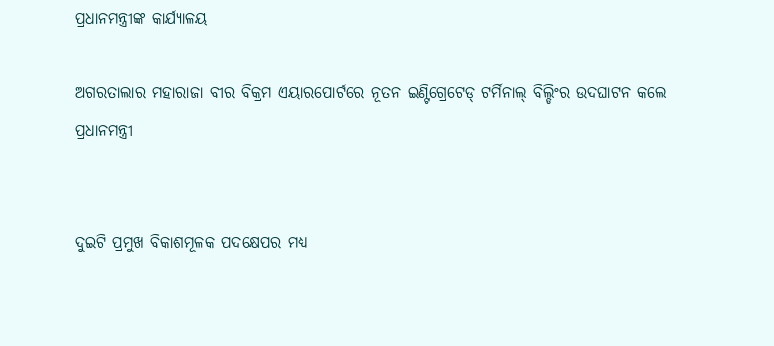ପ୍ରଧାନମନ୍ତ୍ରୀଙ୍କ କାର୍ଯ୍ୟାଳୟ

ଅଗରତାଲାର ମହାରାଜା ବୀର ବିକ୍ରମ ଏୟାରପୋର୍ଟରେ ନୂତନ ଇଣ୍ଟିଗ୍ରେଟେଡ୍ ଟର୍ମିନାଲ୍ ବିଲ୍ଡିଂର ଉଦଘାଟନ କଲେ ପ୍ରଧାନମନ୍ତ୍ରୀ


ଦୁଇଟି ପ୍ରମୁଖ ବିକାଶମୂଳକ ପଦକ୍ଷେପର ମଧ୍ୟ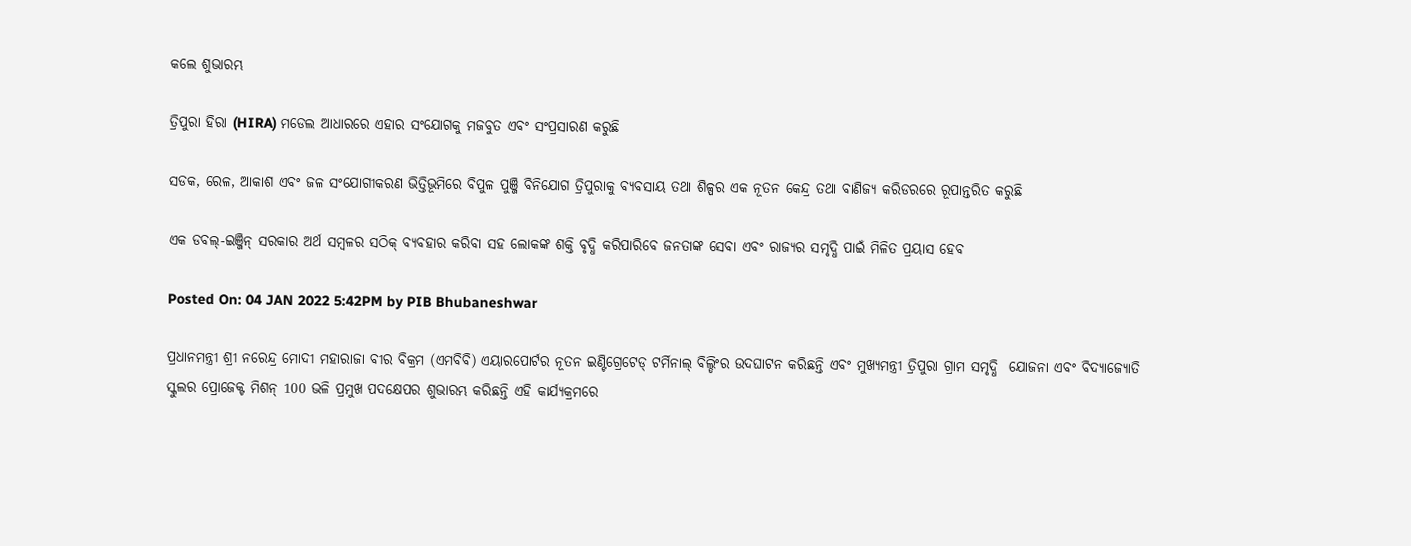କଲେ ଶୁଭାରମ୍ଭ

ତ୍ରିପୁରା ହିରା (HIRA) ମଡେଲ ଆଧାରରେ ଏହାର ସଂଯୋଗକୁ ମଜବୁତ ଏବଂ ସଂପ୍ରସାରଣ କରୁଛି

ସଡକ, ରେଳ, ଆକାଶ ଏବଂ ଜଳ ସଂଯୋଗୀକରଣ ଭିତ୍ତିଭୂମିରେ ବିପୁଳ ପୁଞ୍ଜି ବିନିଯୋଗ ତ୍ରିପୁରାକୁ ବ୍ୟବସାୟ ତଥା ଶିଳ୍ପର ଏକ ନୂତନ କେନ୍ଦ୍ର ତଥା ବାଣିଜ୍ୟ କରିଡରରେ ରୂପାନ୍ତରିତ କରୁଛି

ଏକ ଡବଲ୍-ଇଞ୍ଜିନ୍ ସରକାର ଅର୍ଥ ସମ୍ବଳର ସଠିକ୍ ବ୍ୟବହାର କରିବା ସହ ଲୋକଙ୍କ ଶକ୍ତି ବୃଦ୍ଧି କରିପାରିବେ ଜନତାଙ୍କ ସେବା ଏବଂ ରାଜ୍ୟର ସମୃଦ୍ଧି ପାଇଁ ମିଳିତ ପ୍ରୟାସ ହେବ

Posted On: 04 JAN 2022 5:42PM by PIB Bhubaneshwar

ପ୍ରଧାନମନ୍ତ୍ରୀ ଶ୍ରୀ ନରେନ୍ଦ୍ର ମୋଦୀ ମହାରାଜା ବୀର ବିକ୍ରମ (ଏମବିବି) ଏୟାରପୋର୍ଟର ନୂତନ ଇଣ୍ଟିଗ୍ରେଟେଡ୍ ଟର୍ମିନାଲ୍ ବିଲ୍ଡିଂର ଉଦଘାଟନ କରିଛନ୍ତି ଏବଂ ମୁଖ୍ୟମନ୍ତ୍ରୀ ତ୍ରିପୁରା ଗ୍ରାମ ସମୃଦ୍ଧି  ଯୋଜନା ଏବଂ ବିଦ୍ୟାଜ୍ୟୋତି ସ୍କୁଲର ପ୍ରୋଜେକ୍ଟ ମିଶନ୍ 100 ଭଳି ପ୍ରମୁଖ ପଦକ୍ଷେପର ଶୁଭାରମ୍ଭ କରିଛନ୍ତି ଏହି କାର୍ଯ୍ୟକ୍ରମରେ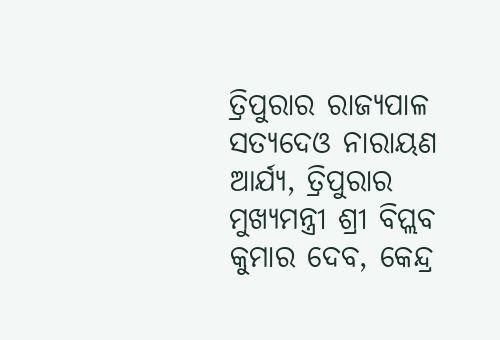ତ୍ରିପୁରାର ରାଜ୍ୟପାଳ ସତ୍ୟଦେଓ ନାରାୟଣ ଆର୍ଯ୍ୟ, ତ୍ରିପୁରାର ମୁଖ୍ୟମନ୍ତ୍ରୀ ଶ୍ରୀ ବିପ୍ଲବ କୁମାର ଦେବ, କେନ୍ଦ୍ର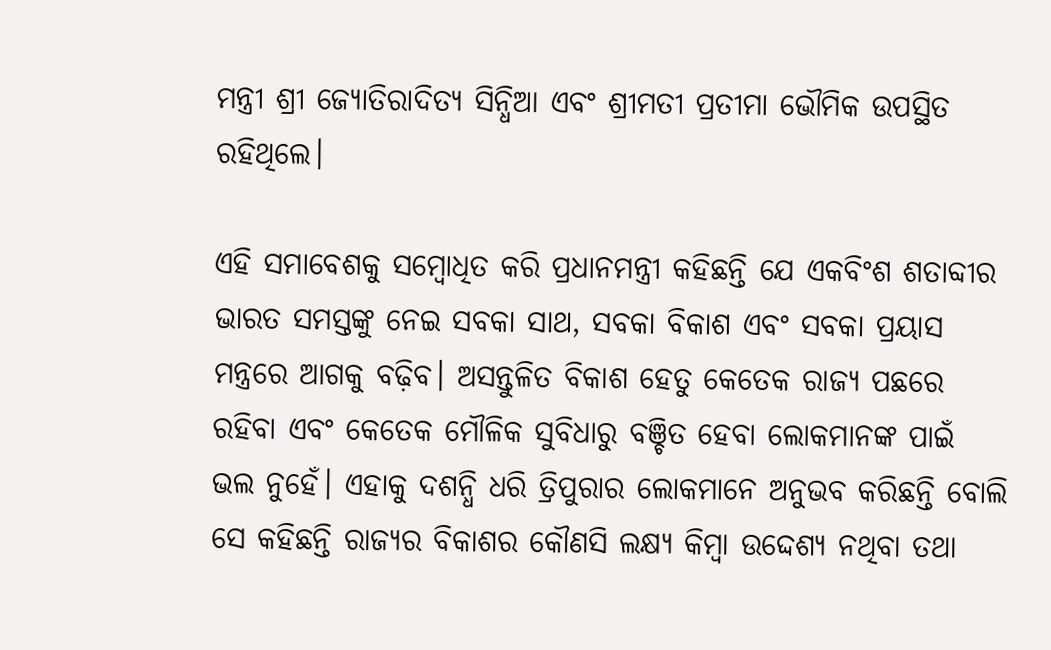ମନ୍ତ୍ରୀ ଶ୍ରୀ ଜ୍ୟୋତିରାଦିତ୍ୟ ସିନ୍ଧିଆ ଏବଂ ଶ୍ରୀମତୀ ପ୍ରତୀମା ଭୌମିକ ଉପସ୍ଥିତ ରହିଥିଲେ।

ଏହି ସମାବେଶକୁ ସମ୍ବୋଧିତ କରି ପ୍ରଧାନମନ୍ତ୍ରୀ କହିଛନ୍ତି ଯେ ଏକବିଂଶ ଶତାବ୍ଦୀର ଭାରତ ସମସ୍ତଙ୍କୁ ନେଇ ସବକା ସାଥ, ସବକା ବିକାଶ ଏବଂ ସବକା ପ୍ରୟାସ ମନ୍ତ୍ରରେ ଆଗକୁ ବଢ଼ିବ। ଅସନ୍ତୁଳିତ ବିକାଶ ହେତୁ କେତେକ ରାଜ୍ୟ ପଛରେ ରହିବା ଏବଂ କେତେକ ମୌଳିକ ସୁବିଧାରୁ ବଞ୍ଚିତ ହେବା ଲୋକମାନଙ୍କ ପାଇଁ  ଭଲ ନୁହେଁ। ଏହାକୁ ଦଶନ୍ଧି ଧରି ତ୍ରିପୁରାର ଲୋକମାନେ ଅନୁଭବ କରିଛନ୍ତି ବୋଲି ସେ କହିଛନ୍ତି ରାଜ୍ୟର ବିକାଶର କୌଣସି ଲକ୍ଷ୍ୟ କିମ୍ବା ଉଦ୍ଦେଶ୍ୟ ନଥିବା ତଥା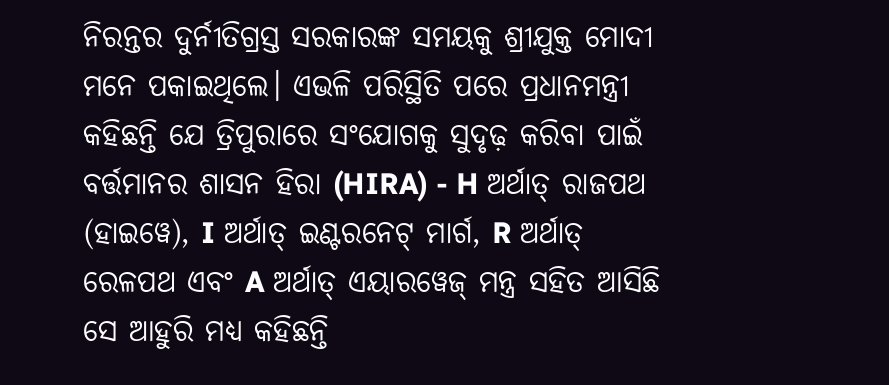ନିରନ୍ତର ଦୁର୍ନୀତିଗ୍ରସ୍ତ ସରକାରଙ୍କ ସମୟକୁ ଶ୍ରୀଯୁକ୍ତ ମୋଦୀ ମନେ ପକାଇଥିଲେ। ଏଭଳି ପରିସ୍ଥିତି ପରେ ପ୍ରଧାନମନ୍ତ୍ରୀ କହିଛନ୍ତି ଯେ ତ୍ରିପୁରାରେ ସଂଯୋଗକୁ ସୁଦୃଢ଼ କରିବା ପାଇଁ ବର୍ତ୍ତମାନର ଶାସନ ହିରା (HIRA) - H ଅର୍ଥାତ୍ ରାଜପଥ (ହାଇୱେ), I ଅର୍ଥାତ୍ ଇଣ୍ଟରନେଟ୍ ମାର୍ଗ, R ଅର୍ଥାତ୍ ରେଳପଥ ଏବଂ A ଅର୍ଥାତ୍ ଏୟାରୱେଜ୍ ମନ୍ତ୍ର ସହିତ ଆସିଛି ସେ ଆହୁରି ମଧ୍ୟ କହିଛନ୍ତି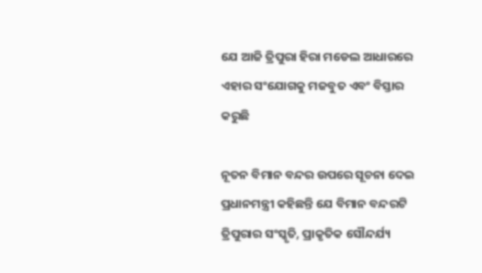ଯେ ଆଜି ତ୍ରିପୁରା ହିରା ମଡେଲ ଆଧାରରେ ଏହାର ସଂଯୋଗକୁ ମଜବୁତ ଏବଂ ବିସ୍ତାର କରୁଛି

ନୂତନ ବିମାନ ବନ୍ଦର ଉପରେ ସୂଚନା ଦେଇ ପ୍ରଧାନମନ୍ତ୍ରୀ କହିଛନ୍ତି ଯେ ବିମାନ ବନ୍ଦରଟି ତ୍ରିପୁରାର ସଂସ୍କୃତି, ପ୍ରାକୃତିକ ସୌନ୍ଦର୍ଯ୍ୟ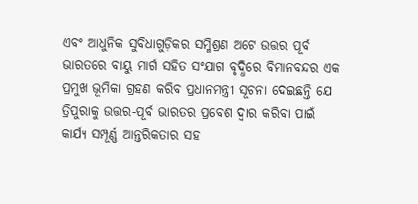ଏବଂ ଆଧୁନିକ ସୁବିଧାଗୁଡ଼ିକର ସମ୍ମିଶ୍ରଣ ଅଟେ ଉତ୍ତର ପୂର୍ବ ଭାରତରେ ବାୟୁ ମାର୍ଗ ସହିତ ସଂଯାଗ ବୃଦ୍ଧିରେ ବିମାନବନ୍ଦର ଏକ ପ୍ରମୁଖ ଭୂମିକା ଗ୍ରହଣ କରିବ ପ୍ରଧାନମନ୍ତ୍ରୀ ସୂଚନା ଦେଇଛନ୍ତି ଯେ ତ୍ରିପୁରାକୁ ଉତ୍ତର-ପୂର୍ବ ଭାରତର ପ୍ରବେଶ ଦ୍ୱାର କରିବା ପାଇଁ କାର୍ଯ୍ୟ ସମ୍ପୂର୍ଣ୍ଣ ଆନ୍ତରିକତାର ସହ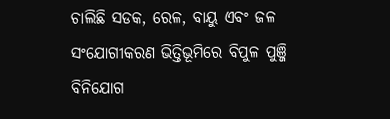ଚାଲିଛି ସଡକ, ରେଳ, ବାୟୁ ଏବଂ ଜଳ ସଂଯୋଗୀକରଣ ଭିତ୍ତିଭୂମିରେ ବିପୁଳ ପୁଞ୍ଜି ବିନିଯୋଗ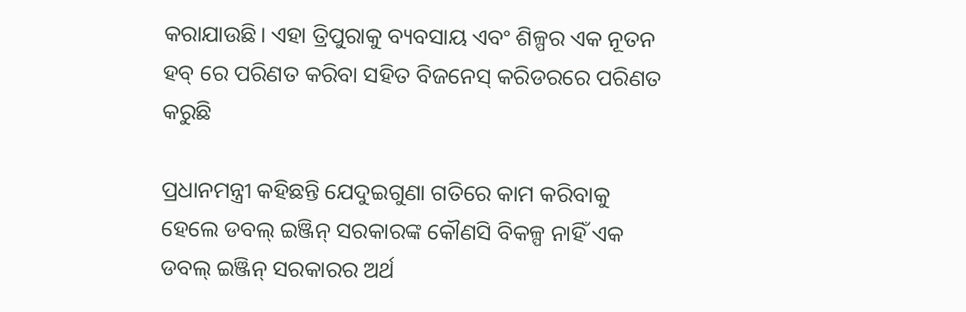କରାଯାଉଛି। ଏହା ତ୍ରିପୁରାକୁ ବ୍ୟବସାୟ ଏବଂ ଶିଳ୍ପର ଏକ ନୂତନ ହବ୍ ରେ ପରିଣତ କରିବା ସହିତ ବିଜନେସ୍ କରିଡରରେ ପରିଣତ କରୁଛି

ପ୍ରଧାନମନ୍ତ୍ରୀ କହିଛନ୍ତି ଯେଦୁଇଗୁଣା ଗତିରେ କାମ କରିବାକୁ ହେଲେ ଡବଲ୍ ଇଞ୍ଜିନ୍ ସରକାରଙ୍କ କୌଣସି ବିକଳ୍ପ ନାହିଁ ଏକ ଡବଲ୍ ଇଞ୍ଜିନ୍ ସରକାରର ଅର୍ଥ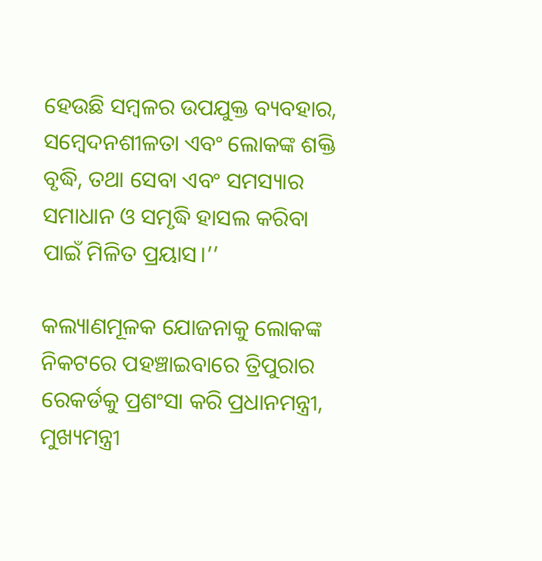ହେଉଛି ସମ୍ବଳର ଉପଯୁକ୍ତ ବ୍ୟବହାର, ସମ୍ବେଦନଶୀଳତା ଏବଂ ଲୋକଙ୍କ ଶକ୍ତି ବୃଦ୍ଧି, ତଥା ସେବା ଏବଂ ସମସ୍ୟାର ସମାଧାନ ଓ ସମୃଦ୍ଧି ହାସଲ କରିବା ପାଇଁ ମିଳିତ ପ୍ରୟାସ।’’

କଲ୍ୟାଣମୂଳକ ଯୋଜନାକୁ ଲୋକଙ୍କ ନିକଟରେ ପହଞ୍ଚାଇବାରେ ତ୍ରିପୁରାର ରେକର୍ଡକୁ ପ୍ରଶଂସା କରି ପ୍ରଧାନମନ୍ତ୍ରୀ,  ମୁଖ୍ୟମନ୍ତ୍ରୀ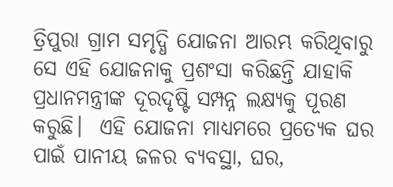ତ୍ରିପୁରା ଗ୍ରାମ ସମୃଦ୍ଧି ଯୋଜନା ଆରମ୍ଭ କରିଥିବାରୁ ସେ ଏହି ଯୋଜନାକୁ ପ୍ରଶଂସା କରିଛନ୍ତି ଯାହାକି ପ୍ରଧାନମନ୍ତ୍ରୀଙ୍କ ଦୂରଦୃଷ୍ଟି ସମ୍ପନ୍ନ ଲକ୍ଷ୍ୟକୁ ପୂରଣ କରୁଛି।  ଏହି ଯୋଜନା ମାଧ୍ୟମରେ ପ୍ରତ୍ୟେକ ଘର ପାଇଁ ପାନୀୟ ଜଳର ବ୍ୟବସ୍ଥା, ଘର,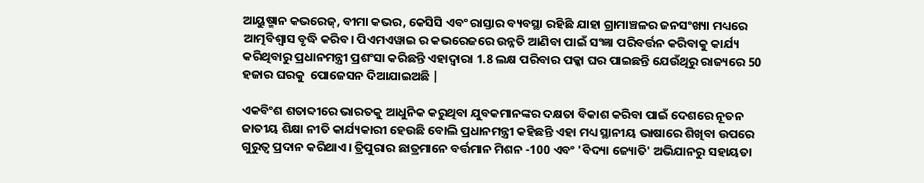ଆୟୁଷ୍ମାନ କଭରେଜ୍, ବୀମା କଭର, କେସିସି ଏବଂ ରାସ୍ତାର ବ୍ୟବସ୍ଥା ରହିଛି ଯାହା ଗ୍ରାମାଞ୍ଚଳର ଜନସଂଖ୍ୟା ମଧ୍ୟରେ ଆତ୍ମବିଶ୍ୱାସ ବୃଦ୍ଧି କରିବ। ପିଏମଏୱାଇ ର କଭରେଜରେ ଉନ୍ନତି ଆଣିବା ପାଇଁ ସଂଜ୍ଞା ପରିବର୍ତ୍ତନ କରିବାକୁ କାର୍ଯ୍ୟ କରିଥିବାରୁ ପ୍ରଧାନମନ୍ତ୍ରୀ ପ୍ରଶଂସା କରିଛନ୍ତି ଏହାଦ୍ୱାରା 1.8 ଲକ୍ଷ ପରିବାର ପକ୍କା ଘର ପାଇଛନ୍ତି ଯେଉଁଥିରୁ ରାଜ୍ୟରେ 50 ହଜାର ଘରକୁ  ପୋଜେସନ ଦିଆଯାଇଅଛି |

ଏକବିଂଶ ଶତାବ୍ଦୀରେ ଭାରତକୁ ଆଧୁନିକ କରୁଥିବା ଯୁବକମାନଙ୍କର ଦକ୍ଷତା ବିକାଶ କରିବା ପାଇଁ ଦେଶରେ ନୂତନ ଜାତୀୟ ଶିକ୍ଷା ନୀତି କାର୍ଯ୍ୟକାରୀ ହେଉଛି ବୋଲି ପ୍ରଧାନମନ୍ତ୍ରୀ କହିଛନ୍ତି ଏହା ମଧ୍ୟ ସ୍ଥାନୀୟ ଭାଷାରେ ଶିଖିବା ଉପରେ ଗୁରୁତ୍ୱ ପ୍ରଦାନ କରିଥାଏ। ତ୍ରିପୁରାର ଛାତ୍ରମାନେ ବର୍ତ୍ତମାନ ମିଶନ -100 ଏବଂ 'ବିଦ୍ୟା ଜ୍ୟୋତି' ଅଭିଯାନରୁ ସହାୟତା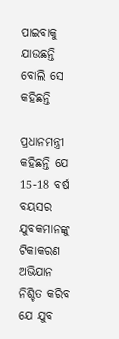ପାଇବାକୁ ଯାଉଛନ୍ତି ବୋଲି ସେ କହିଛନ୍ତି

ପ୍ରଧାନମନ୍ତ୍ରୀ କହିଛନ୍ତି ଯେ 15-18 ବର୍ଷ ବୟସର ଯୁବକମାନଙ୍କୁ ଟିକାକରଣ ଅଭିଯାନ ନିଶ୍ଚିତ କରିବ ଯେ ଯୁବ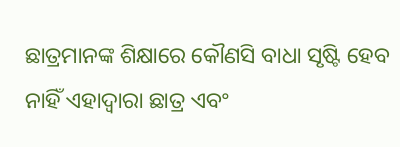ଛାତ୍ରମାନଙ୍କ ଶିକ୍ଷାରେ କୌଣସି ବାଧା ସୃଷ୍ଟି ହେବ ନାହିଁ ଏହାଦ୍ୱାରା ଛାତ୍ର ଏବଂ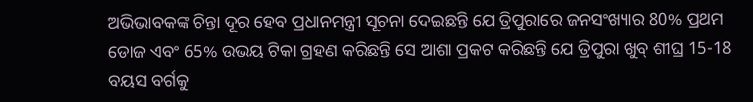ଅଭିଭାବକଙ୍କ ଚିନ୍ତା ଦୂର ହେବ ପ୍ରଧାନମନ୍ତ୍ରୀ ସୂଚନା ଦେଇଛନ୍ତି ଯେ ତ୍ରିପୁରାରେ ଜନସଂଖ୍ୟାର 80% ପ୍ରଥମ ଡୋଜ ଏବଂ 65% ଉଭୟ ଟିକା ଗ୍ରହଣ କରିଛନ୍ତି ସେ ଆଶା ପ୍ରକଟ କରିଛନ୍ତି ଯେ ତ୍ରିପୁରା ଖୁବ୍ ଶୀଘ୍ର 15-18 ବୟସ ବର୍ଗକୁ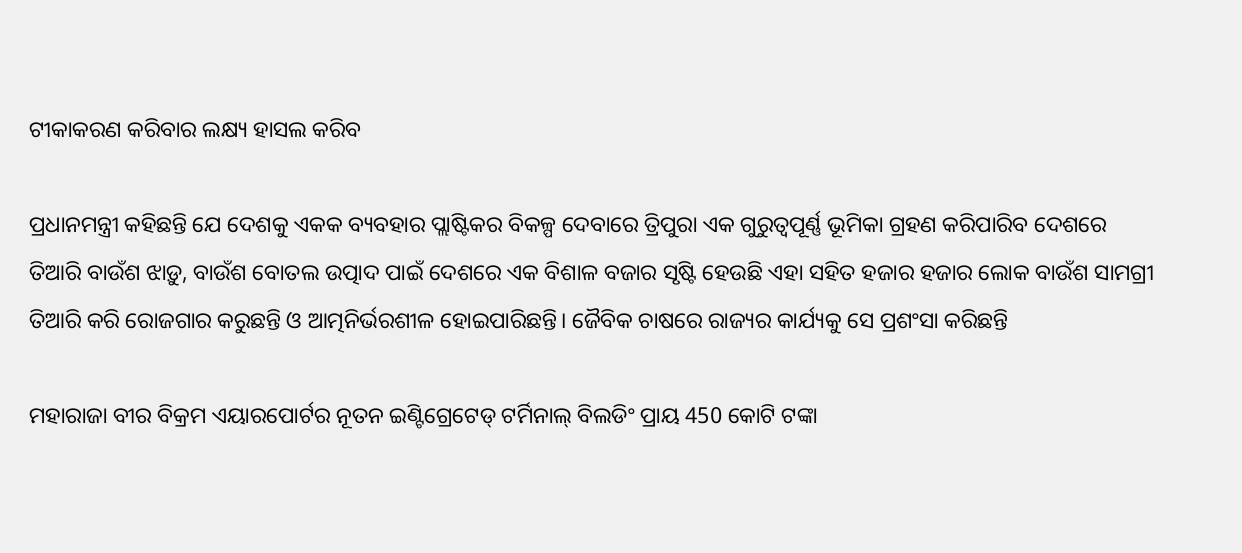ଟୀକାକରଣ କରିବାର ଲକ୍ଷ୍ୟ ହାସଲ କରିବ

ପ୍ରଧାନମନ୍ତ୍ରୀ କହିଛନ୍ତି ଯେ ଦେଶକୁ ଏକକ ବ୍ୟବହାର ପ୍ଲାଷ୍ଟିକର ବିକଳ୍ପ ଦେବାରେ ତ୍ରିପୁରା ଏକ ଗୁରୁତ୍ୱପୂର୍ଣ୍ଣ ଭୂମିକା ଗ୍ରହଣ କରିପାରିବ ଦେଶରେ ତିଆରି ବାଉଁଶ ଝାଡ଼ୁ, ବାଉଁଶ ବୋତଲ ଉତ୍ପାଦ ପାଇଁ ଦେଶରେ ଏକ ବିଶାଳ ବଜାର ସୃଷ୍ଟି ହେଉଛି ଏହା ସହିତ ହଜାର ହଜାର ଲୋକ ବାଉଁଶ ସାମଗ୍ରୀ ତିଆରି କରି ରୋଜଗାର କରୁଛନ୍ତି ଓ ଆତ୍ମନିର୍ଭରଶୀଳ ହୋଇପାରିଛନ୍ତି। ଜୈବିକ ଚାଷରେ ରାଜ୍ୟର କାର୍ଯ୍ୟକୁ ସେ ପ୍ରଶଂସା କରିଛନ୍ତି

ମହାରାଜା ବୀର ବିକ୍ରମ ଏୟାରପୋର୍ଟର ନୂତନ ଇଣ୍ଟିଗ୍ରେଟେଡ୍ ଟର୍ମିନାଲ୍ ବିଲଡିଂ ପ୍ରାୟ 450 କୋଟି ଟଙ୍କା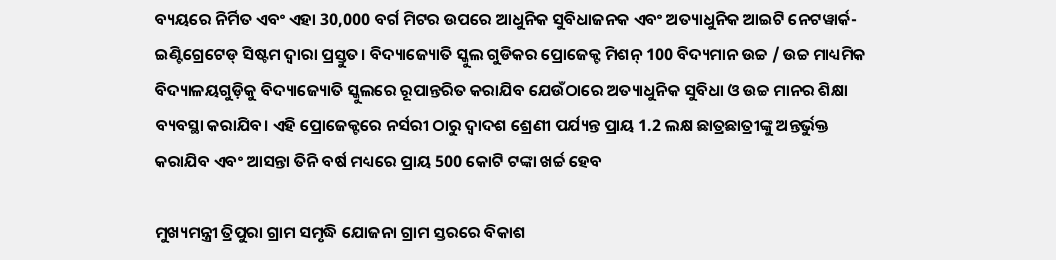ବ୍ୟୟରେ ନିର୍ମିତ ଏବଂ ଏହା 30,000 ବର୍ଗ ମିଟର ଉପରେ ଆଧୁନିକ ସୁବିଧାଜନକ ଏବଂ ଅତ୍ୟାଧୁନିକ ଆଇଟି ନେଟୱାର୍କ-ଇଣ୍ଟିଗ୍ରେଟେଡ୍ ସିଷ୍ଟମ ଦ୍ୱାରା ପ୍ରସ୍ତୁତ। ବିଦ୍ୟାଜ୍ୟୋତି ସ୍କୁଲ ଗୁଡିକର ପ୍ରୋଜେକ୍ଟ ମିଶନ୍ 100 ବିଦ୍ୟମାନ ଉଚ୍ଚ / ଉଚ୍ଚ ମାଧ୍ୟମିକ ବିଦ୍ୟାଳୟଗୁଡ଼ିକୁ ବିଦ୍ୟାଜ୍ୟୋତି ସ୍କୁଲରେ ରୂପାନ୍ତରିତ କରାଯିବ ଯେଉଁଠାରେ ଅତ୍ୟାଧୁନିକ ସୁବିଧା ଓ ଉଚ୍ଚ ମାନର ଶିକ୍ଷା ବ୍ୟବସ୍ଥା କରାଯିବ। ଏହି ପ୍ରୋଜେକ୍ଟରେ ନର୍ସରୀ ଠାରୁ ଦ୍ୱାଦଶ ଶ୍ରେଣୀ ପର୍ଯ୍ୟନ୍ତ ପ୍ରାୟ 1.2 ଲକ୍ଷ ଛାତ୍ରଛାତ୍ରୀଙ୍କୁ ଅନ୍ତର୍ଭୁକ୍ତ କରାଯିବ ଏବଂ ଆସନ୍ତା ତିନି ବର୍ଷ ମଧ୍ୟରେ ପ୍ରାୟ 500 କୋଟି ଟଙ୍କା ଖର୍ଚ୍ଚ ହେବ

ମୁଖ୍ୟମନ୍ତ୍ରୀ ତ୍ରିପୁରା ଗ୍ରାମ ସମୃଦ୍ଧି ଯୋଜନା ଗ୍ରାମ ସ୍ତରରେ ବିକାଶ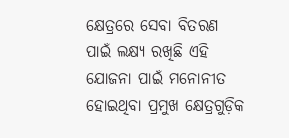କ୍ଷେତ୍ରରେ ସେବା ବିତରଣ ପାଇଁ ଲକ୍ଷ୍ୟ ରଖିଛି ଏହି ଯୋଜନା ପାଇଁ ମନୋନୀତ ହୋଇଥିବା ପ୍ରମୁଖ କ୍ଷେତ୍ରଗୁଡ଼ିକ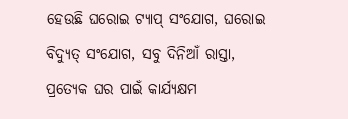ହେଉଛି ଘରୋଇ ଟ୍ୟାପ୍ ସଂଯୋଗ, ଘରୋଇ ବିଦ୍ୟୁତ୍ ସଂଯୋଗ, ସବୁ ଦିନିଆଁ ରାସ୍ତା, ପ୍ରତ୍ୟେକ ଘର ପାଇଁ କାର୍ଯ୍ୟକ୍ଷମ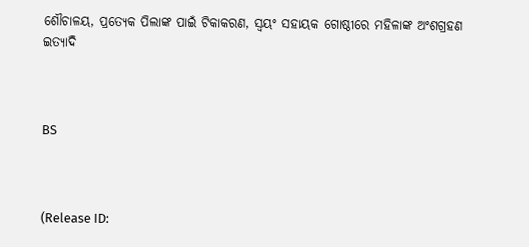ଶୌଚାଳୟ, ପ୍ରତ୍ୟେକ ପିଲାଙ୍କ ପାଇଁ ଟିକାକରଣ, ସ୍ବୟଂ ସହାୟକ ଗୋଷ୍ଠୀରେ ମହିଳାଙ୍କ ଅଂଶଗ୍ରହଣ ଇତ୍ୟାଦି



BS



(Release ID: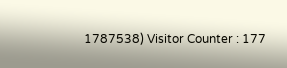1787538) Visitor Counter : 177